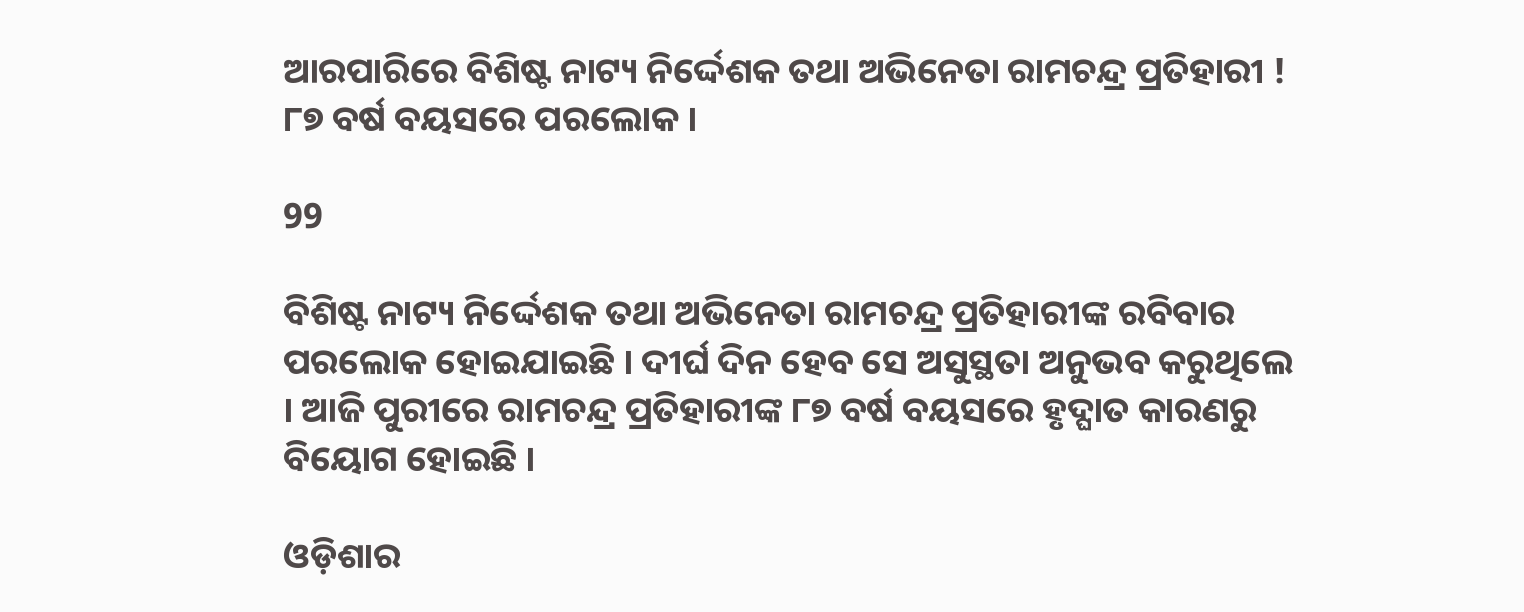ଆରପାରିରେ ବିଶିଷ୍ଟ ନାଟ୍ୟ ନିର୍ଦ୍ଦେଶକ ତଥା ଅଭିନେତା ରାମଚନ୍ଦ୍ର ପ୍ରତିହାରୀ ! ୮୭ ବର୍ଷ ବୟସରେ ପରଲୋକ ।

99

ବିଶିଷ୍ଟ ନାଟ୍ୟ ନିର୍ଦ୍ଦେଶକ ତଥା ଅଭିନେତା ରାମଚନ୍ଦ୍ର ପ୍ରତିହାରୀଙ୍କ ରବିବାର ପରଲୋକ ହୋଇଯାଇଛି । ଦୀର୍ଘ ଦିନ ହେବ ସେ ଅସୁସ୍ଥତା ଅନୁଭବ କରୁଥିଲେ । ଆଜି ପୁରୀରେ ରାମଚନ୍ଦ୍ର ପ୍ରତିହାରୀଙ୍କ ୮୭ ବର୍ଷ ବୟସରେ ହୃଦ୍ଘାତ କାରଣରୁ ବିୟୋଗ ହୋଇଛି ।

ଓଡ଼ିଶାର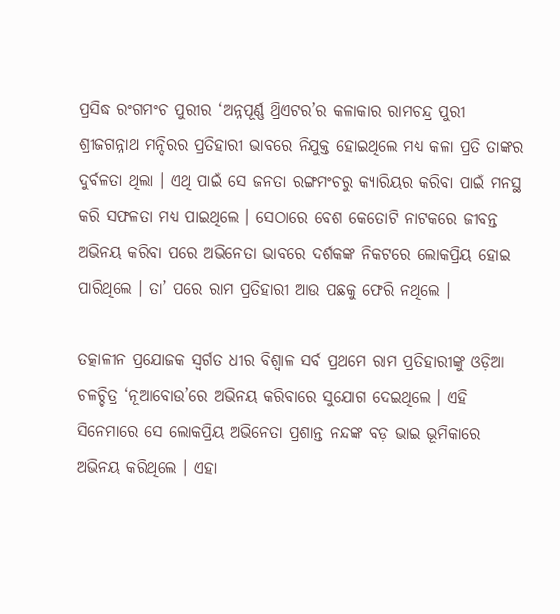ପ୍ରସିଦ୍ଧ ରଂଗମଂଚ ପୁରୀର ‘ଅନ୍ନପୂର୍ଣ୍ଣ ଥ୍ରିଏଟର’ର କଳାକାର ରାମଚନ୍ଦ୍ର ପୁରୀ ଶ୍ରୀଜଗନ୍ନାଥ ମନ୍ଦିରର ପ୍ରତିହାରୀ ଭାବରେ ନିଯୁକ୍ତ ହୋଇଥିଲେ ମଧ୍ୟ କଳା ପ୍ରତି ତାଙ୍କର ଦୁର୍ବଳତା ଥିଲା । ଏଥି ପାଇଁ ସେ ଜନତା ରଙ୍ଗମଂଚରୁ କ୍ୟାରିୟର କରିବା ପାଇଁ ମନସ୍ଥ କରି ସଫଳତା ମଧ୍ୟ ପାଇଥିଲେ । ସେଠାରେ ବେଶ କେତୋଟି ନାଟକରେ ଜୀବନ୍ତ ଅଭିନୟ କରିବା ପରେ ଅଭିନେତା ଭାବରେ ଦର୍ଶକଙ୍କ ନିକଟରେ ଲୋକପ୍ରିୟ ହୋଇ ପାରିଥିଲେ । ତା’ ପରେ ରାମ ପ୍ରତିହାରୀ ଆଉ ପଛକୁ ଫେରି ନଥିଲେ ।

ତତ୍କାଳୀନ ପ୍ରଯୋଜକ ସ୍ୱର୍ଗତ ଧୀର ବିଶ୍ୱାଳ ସର୍ବ ପ୍ରଥମେ ରାମ ପ୍ରତିହାରୀଙ୍କୁ ଓଡ଼ିଆ ଚଳଚ୍ଚିତ୍ର ‘ନୂଆବୋଉ’ରେ ଅଭିନୟ କରିବାରେ ସୁଯୋଗ ଦେଇଥିଲେ । ଏହି ସିନେମାରେ ସେ ଲୋକପ୍ରିୟ ଅଭିନେତା ପ୍ରଶାନ୍ତ ନନ୍ଦଙ୍କ ବଡ଼ ଭାଇ ଭୂମିକାରେ ଅଭିନୟ କରିଥିଲେ । ଏହା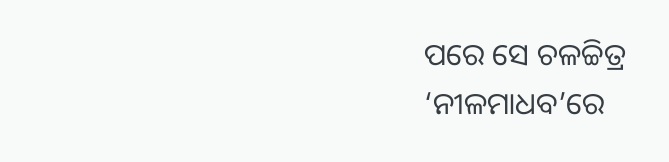ପରେ ସେ ଚଳଚ୍ଚିତ୍ର ‘ନୀଳମାଧବ’ରେ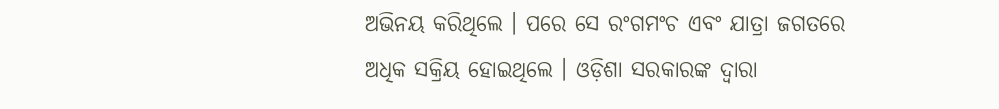ଅଭିନୟ କରିଥିଲେ । ପରେ ସେ ରଂଗମଂଚ ଏବଂ ଯାତ୍ରା ଜଗତରେ ଅଧିକ ସକ୍ରିୟ ହୋଇଥିଲେ । ଓଡ଼ିଶା ସରକାରଙ୍କ ଦ୍ୱାରା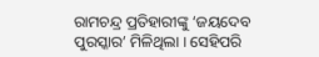ରାମଚନ୍ଦ୍ର ପ୍ରତିହାରୀଙ୍କୁ ‘ଜୟଦେବ ପୁରସ୍କାର’ ମିଳିଥିଲା । ସେହିପରି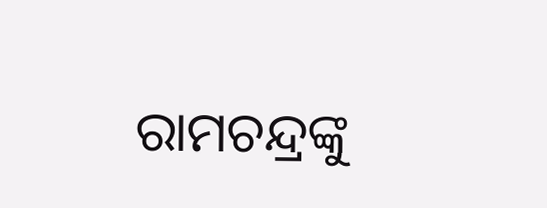ରାମଚନ୍ଦ୍ରଙ୍କୁ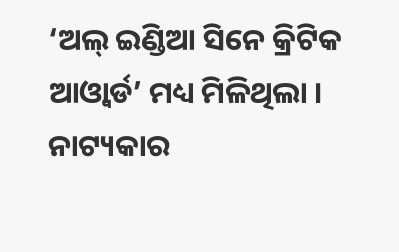‘ଅଲ୍ ଇଣ୍ଡିଆ ସିନେ କ୍ରିଟିକ ଆଓ୍ଵାର୍ଡ’ ମଧ୍ୟ ମିଳିଥିଲା । ନାଟ୍ୟକାର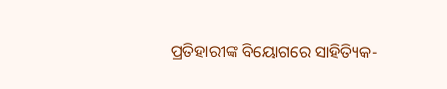ପ୍ରତିହାରୀଙ୍କ ବିୟୋଗରେ ସାହିତ୍ୟିକ-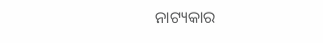ନାଟ୍ୟକାର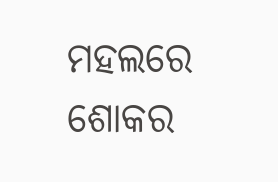ମହଲରେ ଶୋକର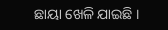ଛାୟା ଖେଳି ଯାଇଛି ।